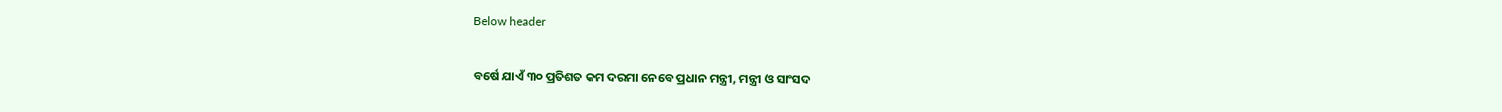Below header

ବର୍ଷେ ଯାଏଁ ୩୦ ପ୍ରତିଶତ କମ ଦରମା ନେବେ ପ୍ରଧାନ ମନ୍ତ୍ରୀ, ମନ୍ତ୍ରୀ ଓ ସାଂସଦ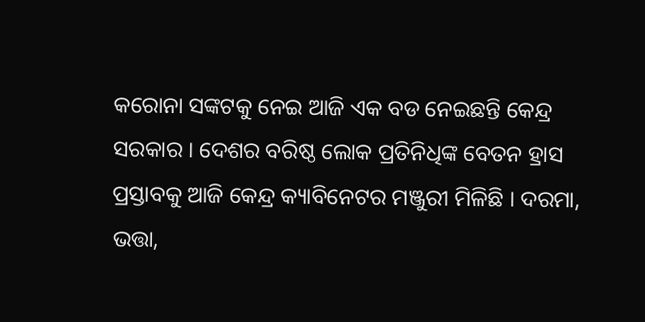କରୋନା ସଙ୍କଟକୁ ନେଇ ଆଜି ଏକ ବଡ ନେଇଛନ୍ତି କେନ୍ଦ୍ର ସରକାର । ଦେଶର ବରିଷ୍ଠ ଲୋକ ପ୍ରତିନିଧିଙ୍କ ବେତନ ହ୍ରାସ ପ୍ରସ୍ତାବକୁ ଆଜି କେନ୍ଦ୍ର କ୍ୟାବିନେଟର ମଞ୍ଜୁରୀ ମିଳିଛି । ଦରମା, ଭତ୍ତା,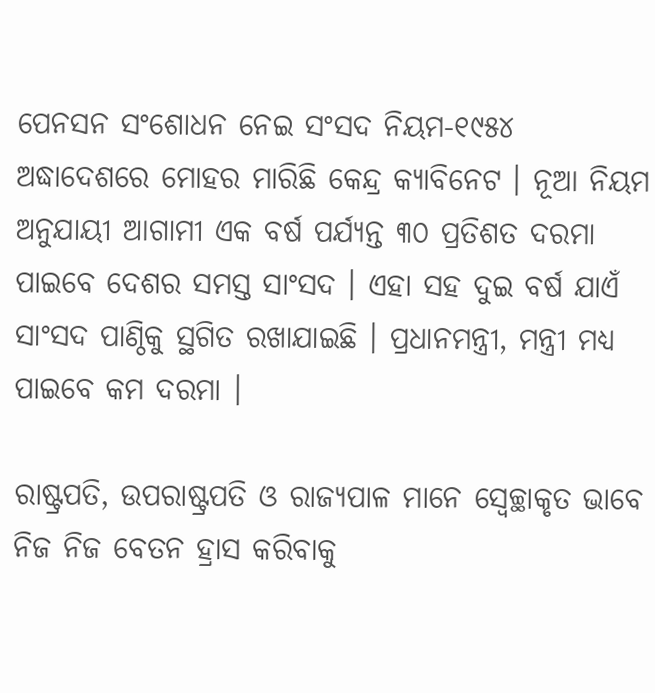ପେନସନ ସଂଶୋଧନ ନେଇ ସଂସଦ ନିୟମ-୧୯୫୪ ଅଦ୍ଧାଦେଶରେ ମୋହର ମାରିଛି କେନ୍ଦ୍ର କ୍ୟାବିନେଟ । ନୂଆ ନିୟମ ଅନୁଯାୟୀ ଆଗାମୀ ଏକ ବର୍ଷ ପର୍ଯ୍ୟନ୍ତ ୩୦ ପ୍ରତିଶତ ଦରମା ପାଇବେ ଦେଶର ସମସ୍ତ ସାଂସଦ । ଏହା ସହ ଦୁଇ ବର୍ଷ ଯାଏଁ ସାଂସଦ ପାଣ୍ଠିକୁ ସ୍ଥଗିତ ରଖାଯାଇଛି । ପ୍ରଧାନମନ୍ତ୍ରୀ, ମନ୍ତ୍ରୀ ମଧ୍ୟ ପାଇବେ କମ ଦରମା ।

ରାଷ୍ଟ୍ରପତି, ଉପରାଷ୍ଟ୍ରପତି ଓ ରାଜ୍ୟପାଳ ମାନେ ସ୍ୱେଚ୍ଛାକୃତ ଭାବେ ନିଜ ନିଜ ବେତନ ହ୍ରାସ କରିବାକୁ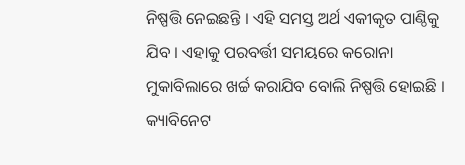ନିଷ୍ପତ୍ତି ନେଇଛନ୍ତି । ଏହି ସମସ୍ତ ଅର୍ଥ ଏକୀକୃତ ପାଣ୍ଠିକୁ ଯିବ । ଏହାକୁ ପରବର୍ତ୍ତୀ ସମୟରେ କରୋନା ମୁକାବିଲାରେ ଖର୍ଚ୍ଚ କରାଯିବ ବୋଲି ନିଷ୍ପତ୍ତି ହୋଇଛି । କ୍ୟାବିନେଟ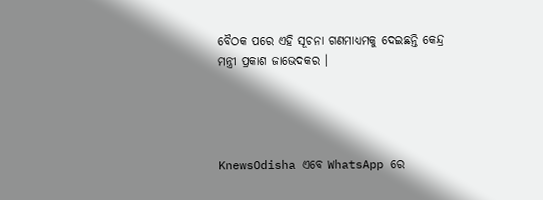ବୈଠକ ପରେ ଏହି ସୂଚନା ଗଣମାଧ୍ୟମକୁ ଦେଇଛନ୍ତି କେନ୍ଦ୍ର ମନ୍ତ୍ରୀ ପ୍ରକାଶ ଜାଭେଦକର ।




KnewsOdisha ଏବେ WhatsApp ରେ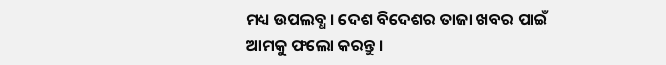ମଧ୍ୟ ଉପଲବ୍ଧ । ଦେଶ ବିଦେଶର ତାଜା ଖବର ପାଇଁ ଆମକୁ ଫଲୋ କରନ୍ତୁ ।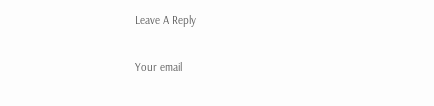Leave A Reply

Your email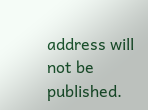address will not be published.